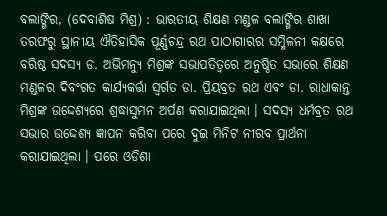ବଲାଙ୍ଗିର, (ଦେବାଶିଷ ମିଶ୍ର) : ଭାରତୀୟ ଶିକ୍ଷଣ ମଣ୍ଡଳ ବଲାଙ୍ଗିର ଶାଖା ତରଫରୁ ସ୍ଥାନୀୟ ଐତିହାସିକ ପୂର୍ଣ୍ଣଚନ୍ଦ୍ର ରଥ ପାଠାଗାରର ସମ୍ମିଳନୀ କକ୍ଷରେ ବରିଷ୍ଠ ସଦସ୍ୟ ଡ. ଅଭିମନ୍ୟୁ ମିଶ୍ରଙ୍କ ସଭାପତିତ୍ୱରେ ଅନୁଷ୍ଠିତ ସଭାରେ ଶିକ୍ଷଣ ମଣ୍ଡଳର ଦିବଂଗତ କାର୍ଯ୍ୟକର୍ତ୍ତା ସ୍ୱର୍ଗତ ଡା. ପ୍ରିୟବ୍ରତ ରଥ ଏବଂ ଡା. ରାଧାକାନ୍ତ ମିଶ୍ରଙ୍କ ଉଦ୍ଦେଶ୍ୟରେ ଶ୍ରଦ୍ଧାସୁମନ ଅର୍ପଣ କରାଯାଇଥିଲା । ସଦସ୍ୟ ଧର୍ମବ୍ରତ ରଥ ସଭାର ଉଦ୍ଦେଶ୍ୟ ଜ୍ଞାପନ କରିବା ପରେ ଦୁଇ ମିନିଟ ନୀରବ ପ୍ରାର୍ଥନା କରାଯାଇଥିଲା । ପରେ ଓଡିଶା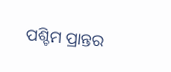ପଶ୍ଚିମ ପ୍ରାନ୍ତର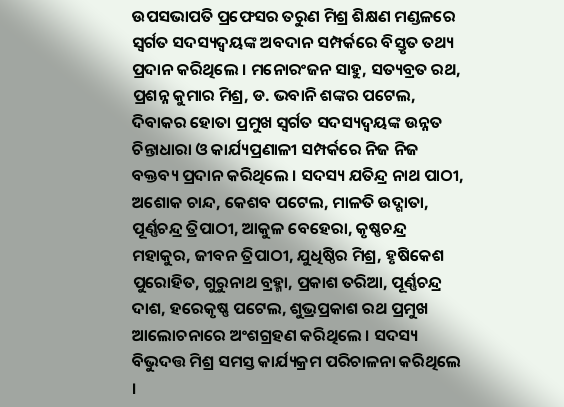ଉପସଭାପତି ପ୍ରଫେସର ତରୁଣ ମିଶ୍ର ଶିକ୍ଷଣ ମଣ୍ଡଳରେ ସ୍ୱର୍ଗତ ସଦସ୍ୟଦ୍ୱୟଙ୍କ ଅବଦାନ ସମ୍ପର୍କରେ ବିସ୍ତୃତ ତଥ୍ୟ ପ୍ରଦାନ କରିଥିଲେ । ମନୋରଂଜନ ସାହୁ, ସତ୍ୟବ୍ରତ ରଥ, ପ୍ରଶନ୍ନ କୁମାର ମିଶ୍ର, ଡ. ଭବାନି ଶଙ୍କର ପଟେଲ, ଦିବାକର ହୋତା ପ୍ରମୁଖ ସ୍ୱର୍ଗତ ସଦସ୍ୟଦ୍ୱୟଙ୍କ ଉନ୍ନତ ଚିନ୍ତାଧାରା ଓ କାର୍ଯ୍ୟପ୍ରଣାଳୀ ସମ୍ପର୍କରେ ନିଜ ନିଜ ବକ୍ତବ୍ୟ ପ୍ରଦାନ କରିଥିଲେ । ସଦସ୍ୟ ଯତିନ୍ଦ୍ର ନାଥ ପାଠୀ, ଅଶୋକ ଚାନ୍ଦ, କେଶବ ପଟେଲ, ମାଳତି ଉଦ୍ଗାତା, ପୂର୍ଣ୍ଣଚନ୍ଦ୍ର ତ୍ରିପାଠୀ, ଆକୁଳ ବେହେରା, କୃଷ୍ଣଚନ୍ଦ୍ର ମହାକୁର, ଜୀବନ ତ୍ରିପାଠୀ, ଯୁଧିଷ୍ଠିର ମିଶ୍ର, ହୃଷିକେଶ ପୁରୋହିତ, ଗୁରୁନାଥ ବ୍ରହ୍ମା, ପ୍ରକାଶ ତରିଆ, ପୂର୍ଣ୍ଣଚନ୍ଦ୍ର ଦାଶ, ହରେକୃଷ୍ଣ ପଟେଲ, ଶୁଭ୍ରପ୍ରକାଶ ରଥ ପ୍ରମୁଖ ଆଲୋଚନାରେ ଅଂଶଗ୍ରହଣ କରିଥିଲେ । ସଦସ୍ୟ ବିଭୁଦତ୍ତ ମିଶ୍ର ସମସ୍ତ କାର୍ଯ୍ୟକ୍ରମ ପରିଚାଳନା କରିଥିଲେ ।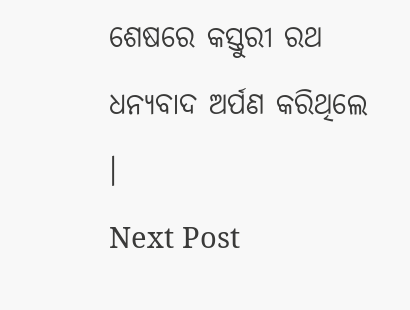ଶେଷରେ କସ୍ତୁରୀ ରଥ ଧନ୍ୟବାଦ ଅର୍ପଣ କରିଥିଲେ ।
Next Post